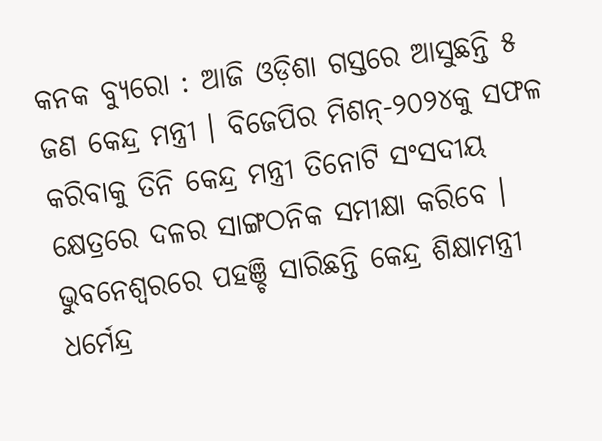କନକ ବ୍ୟୁରୋ : ଆଜି ଓଡ଼ିଶା ଗସ୍ତରେ ଆସୁଛନ୍ତି ୫ ଜଣ କେନ୍ଦ୍ର ମନ୍ତ୍ରୀ । ବିଜେପିର ମିଶନ୍-୨୦୨୪କୁ ସଫଳ କରିବାକୁ ତିନି କେନ୍ଦ୍ର ମନ୍ତ୍ରୀ ତିନୋଟି ସଂସଦୀୟ କ୍ଷେତ୍ରରେ ଦଳର ସାଙ୍ଗଠନିକ ସମୀକ୍ଷା କରିବେ । ଭୁବନେଶ୍ୱରରେ ପହଞ୍ଚି ସାରିଛନ୍ତି କେନ୍ଦ୍ର ଶିକ୍ଷାମନ୍ତ୍ରୀ ଧର୍ମେନ୍ଦ୍ର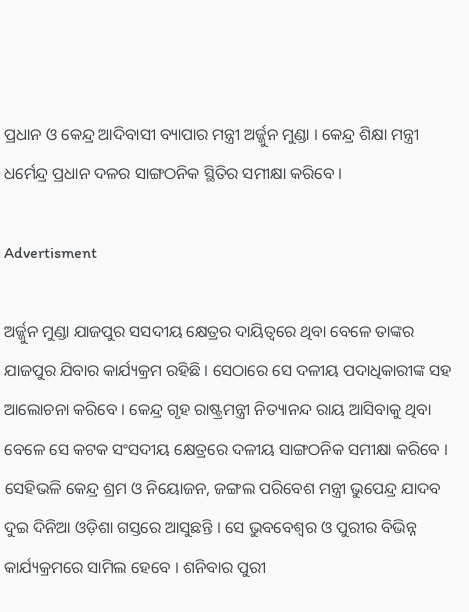ପ୍ରଧାନ ଓ କେନ୍ଦ୍ର ଆଦିବାସୀ ବ୍ୟାପାର ମନ୍ତ୍ରୀ ଅର୍ଜ୍ଜୁନ ମୁଣ୍ଡା । କେନ୍ଦ୍ର ଶିକ୍ଷା ମନ୍ତ୍ରୀ ଧର୍ମେନ୍ଦ୍ର ପ୍ରଧାନ ଦଳର ସାଙ୍ଗଠନିକ ସ୍ଥିତିର ସମୀକ୍ଷା କରିବେ ।

Advertisment

ଅର୍ଜ୍ଜୁନ ମୁଣ୍ଡା ଯାଜପୁର ସସଦୀୟ କ୍ଷେତ୍ରର ଦାୟିତ୍ୱରେ ଥିବା ବେଳେ ତାଙ୍କର ଯାଜପୁର ଯିବାର କାର୍ଯ୍ୟକ୍ରମ ରହିଛି । ସେଠାରେ ସେ ଦଳୀୟ ପଦାଧିକାରୀଙ୍କ ସହ ଆଲୋଚନା କରିବେ । କେନ୍ଦ୍ର ଗୃହ ରାଷ୍ଟ୍ରମନ୍ତ୍ରୀ ନିତ୍ୟାନନ୍ଦ ରାୟ ଆସିବାକୁ ଥିବା ବେଳେ ସେ କଟକ ସଂସଦୀୟ କ୍ଷେତ୍ରରେ ଦଳୀୟ ସାଙ୍ଗଠନିକ ସମୀକ୍ଷା କରିବେ । ସେହିଭଳି କେନ୍ଦ୍ର ଶ୍ରମ ଓ ନିୟୋଜନ, ଜଙ୍ଗଲ ପରିବେଶ ମନ୍ତ୍ରୀ ଭୁପେନ୍ଦ୍ର ଯାଦବ ଦୁଇ ଦିନିଆ ଓଡ଼ିଶା ଗସ୍ତରେ ଆସୁଛନ୍ତି । ସେ ଭୁବବେଶ୍ୱର ଓ ପୁରୀର ବିଭିନ୍ନ କାର୍ଯ୍ୟକ୍ରମରେ ସାମିଲ ହେବେ । ଶନିବାର ପୁରୀ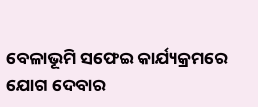ବେଳାଭୂମି ସଫେଇ କାର୍ଯ୍ୟକ୍ରମରେ ଯୋଗ ଦେବାର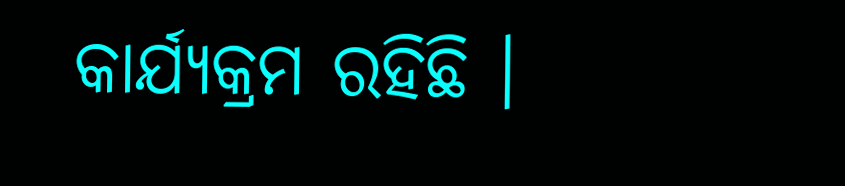କାର୍ଯ୍ୟକ୍ରମ ରହିଛି ।